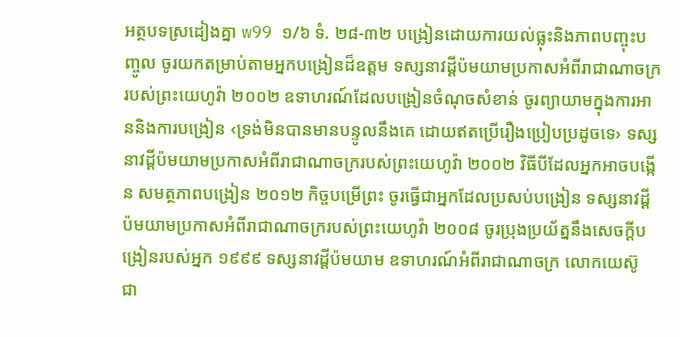អត្ថបទស្រដៀងគ្នា w99 ១/៦ ទំ. ២៨-៣២ បង្រៀនដោយការយល់ធ្លុះនិងភាពបញ្ចុះបញ្ចូល ចូរយកតម្រាប់តាមអ្នកបង្រៀនដ៏ឧត្តម ទស្សនាវដ្ដីប៉មយាមប្រកាសអំពីរាជាណាចក្ររបស់ព្រះយេហូវ៉ា ២០០២ ឧទាហរណ៍ដែលបង្រៀនចំណុចសំខាន់ ចូរព្យាយាមក្នុងការអាននិងការបង្រៀន ‹ទ្រង់មិនបានមានបន្ទូលនឹងគេ ដោយឥតប្រើរឿងប្រៀបប្រដូចទេ› ទស្សនាវដ្ដីប៉មយាមប្រកាសអំពីរាជាណាចក្ររបស់ព្រះយេហូវ៉ា ២០០២ វិធីបីដែលអ្នកអាចបង្កើន សមត្ថភាពបង្រៀន ២០១២ កិច្ចបម្រើព្រះ ចូរធ្វើជាអ្នកដែលប្រសប់បង្រៀន ទស្សនាវដ្ដីប៉មយាមប្រកាសអំពីរាជាណាចក្ររបស់ព្រះយេហូវ៉ា ២០០៨ ចូរប្រុងប្រយ័ត្ននឹងសេចក្ដីបង្រៀនរបស់អ្នក ១៩៩៩ ទស្សនាវដ្ដីប៉មយាម ឧទាហរណ៍អំពីរាជាណាចក្រ លោកយេស៊ូ ជា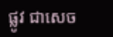ផ្លូវ ជាសេច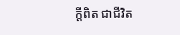ក្ដីពិត ជាជីវិត